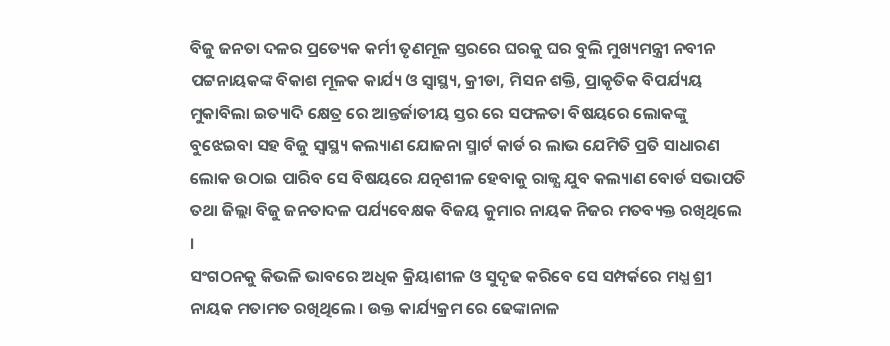ବିଜୁ ଜନତା ଦଳର ପ୍ରତ୍ୟେକ କର୍ମୀ ତୃଣମୂଳ ସ୍ତରରେ ଘରକୁ ଘର ବୁଲି ମୁଖ୍ୟମନ୍ତ୍ରୀ ନବୀନ ପଟ୍ଟନାୟକଙ୍କ ବିକାଶ ମୂଳକ କାର୍ଯ୍ୟ ଓ ସ୍ୱାସ୍ଥ୍ୟ, କ୍ରୀଡା, ମିସନ ଶକ୍ତି, ପ୍ରାକୃତିକ ବିପର୍ଯ୍ୟୟ ମୁକାବିଲା ଇତ୍ୟାଦି କ୍ଷେତ୍ର ରେ ଆନ୍ତର୍ଜାତୀୟ ସ୍ତର ରେ ସଫଳତା ବିଷୟରେ ଲୋକଙ୍କୁ ବୁଝେଇବା ସହ ବିଜୁ ସ୍ୱାସ୍ଥ୍ୟ କଲ୍ୟାଣ ଯୋଜନା ସ୍ମାର୍ଟ କାର୍ଡ ର ଲାଭ ଯେମିତି ପ୍ରତି ସାଧାରଣ ଲୋକ ଉଠାଇ ପାରିବ ସେ ବିଷୟରେ ଯତ୍ନଶୀଳ ହେବାକୁ ରାଜ୍ଯ ଯୁବ କଲ୍ୟାଣ ବୋର୍ଡ ସଭାପତି ତଥା ଜିଲ୍ଲା ବିଜୁ ଜନତାଦଳ ପର୍ଯ୍ୟବେକ୍ଷକ ବିଜୟ କୁମାର ନାୟକ ନିଜର ମତବ୍ୟକ୍ତ ରଖିଥିଲେ ।
ସଂଗଠନକୁ କିଭଳି ଭାବରେ ଅଧିକ କ୍ରିୟାଶୀଳ ଓ ସୁଦୃଢ କରିବେ ସେ ସମ୍ପର୍କରେ ମଧ୍ଯ ଶ୍ରୀ ନାୟକ ମତାମତ ରଖିଥିଲେ । ଉକ୍ତ କାର୍ଯ୍ୟକ୍ରମ ରେ ଢେଙ୍କାନାଳ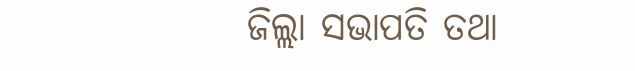ଜିଲ୍ଲା ସଭାପତି ତଥା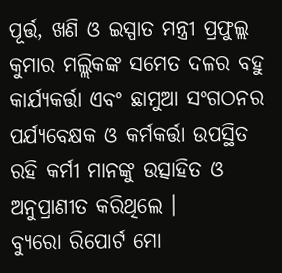ପୂର୍ତ୍ତ, ଖଣି ଓ ଇସ୍ପାତ ମନ୍ତ୍ରୀ ପ୍ରଫୁଲ୍ଲ କୁମାର ମଲ୍ଲିକଙ୍କ ସମେତ ଦଳର ବହୁ କାର୍ଯ୍ୟକର୍ତ୍ତା ଏବଂ ଛାମୁଆ ସଂଗଠନର ପର୍ଯ୍ୟବେକ୍ଷକ ଓ କର୍ମକର୍ତ୍ତା ଉପସ୍ଥିତ ରହି କର୍ମୀ ମାନଙ୍କୁ ଉତ୍ସାହିତ ଓ ଅନୁପ୍ରାଣୀତ କରିଥିଲେ ।
ବ୍ୟୁରୋ ରିପୋର୍ଟ ମୋ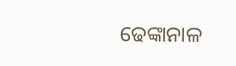ଢେଙ୍କାନାଳ